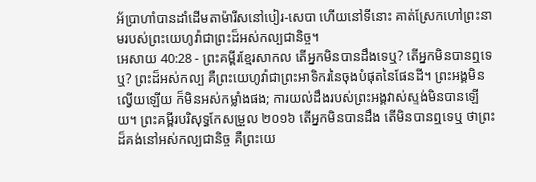អ័ប្រាហាំបានដាំដើមតាម៉ារីសនៅបៀរ-សេបា ហើយនៅទីនោះ គាត់ស្រែកហៅព្រះនាមរបស់ព្រះយេហូវ៉ាជាព្រះដ៏អស់កល្បជានិច្ច។
អេសាយ 40:28 - ព្រះគម្ពីរខ្មែរសាកល តើអ្នកមិនបានដឹងទេឬ? តើអ្នកមិនបានឮទេឬ? ព្រះដ៏អស់កល្ប គឺព្រះយេហូវ៉ាជាព្រះអាទិករនៃចុងបំផុតនៃផែនដី។ ព្រះអង្គមិនល្វើយឡើយ ក៏មិនអស់កម្លាំងផង; ការយល់ដឹងរបស់ព្រះអង្គវាស់ស្ទង់មិនបានឡើយ។ ព្រះគម្ពីរបរិសុទ្ធកែសម្រួល ២០១៦ តើអ្នកមិនបានដឹង តើមិនបានឮទេឬ ថាព្រះដ៏គង់នៅអស់កល្បជានិច្ច គឺព្រះយេ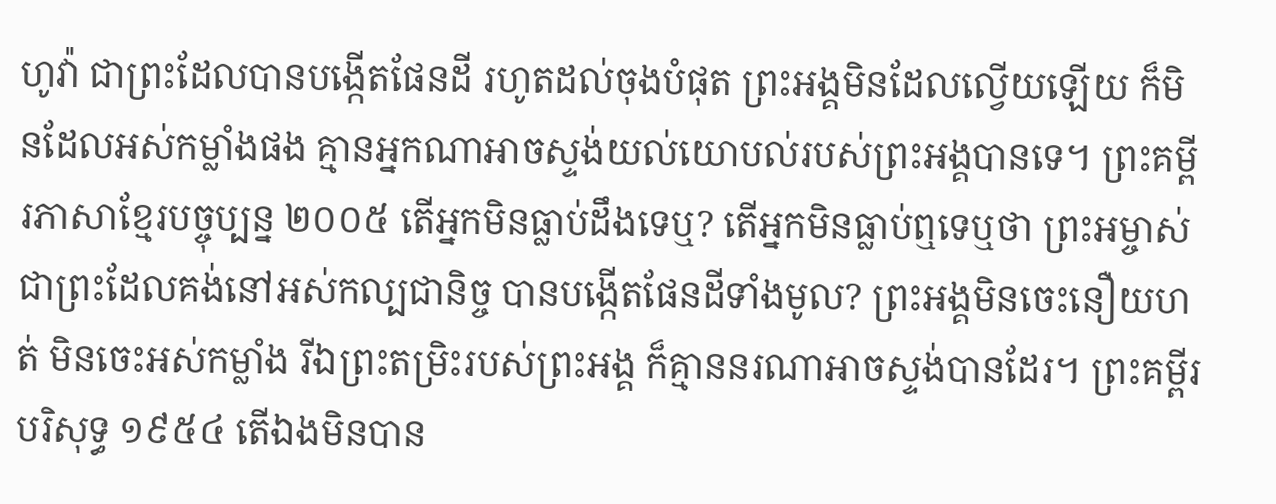ហូវ៉ា ជាព្រះដែលបានបង្កើតផែនដី រហូតដល់ចុងបំផុត ព្រះអង្គមិនដែលល្វើយឡើយ ក៏មិនដែលអស់កម្លាំងផង គ្មានអ្នកណាអាចស្ទង់យល់យោបល់របស់ព្រះអង្គបានទេ។ ព្រះគម្ពីរភាសាខ្មែរបច្ចុប្បន្ន ២០០៥ តើអ្នកមិនធ្លាប់ដឹងទេឬ? តើអ្នកមិនធ្លាប់ឮទេឬថា ព្រះអម្ចាស់ជាព្រះដែលគង់នៅអស់កល្បជានិច្ច បានបង្កើតផែនដីទាំងមូល? ព្រះអង្គមិនចេះនឿយហត់ មិនចេះអស់កម្លាំង រីឯព្រះតម្រិះរបស់ព្រះអង្គ ក៏គ្មាននរណាអាចស្ទង់បានដែរ។ ព្រះគម្ពីរបរិសុទ្ធ ១៩៥៤ តើឯងមិនបាន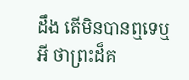ដឹង តើមិនបានឮទេឬអី ថាព្រះដ៏គ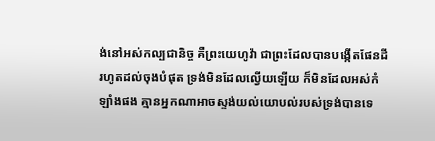ង់នៅអស់កល្បជានិច្ច គឺព្រះយេហូវ៉ា ជាព្រះដែលបានបង្កើតផែនដី រហូតដល់ចុងបំផុត ទ្រង់មិនដែលល្វើយឡើយ ក៏មិនដែលអស់កំឡាំងផង គ្មានអ្នកណាអាចស្ទង់យល់យោបល់របស់ទ្រង់បានទេ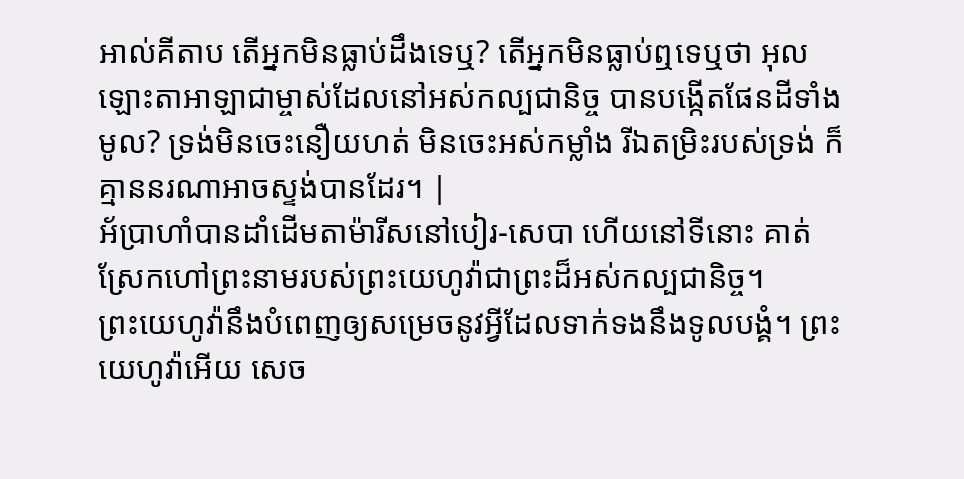អាល់គីតាប តើអ្នកមិនធ្លាប់ដឹងទេឬ? តើអ្នកមិនធ្លាប់ឮទេឬថា អុលឡោះតាអាឡាជាម្ចាស់ដែលនៅអស់កល្បជានិច្ច បានបង្កើតផែនដីទាំងមូល? ទ្រង់មិនចេះនឿយហត់ មិនចេះអស់កម្លាំង រីឯតម្រិះរបស់ទ្រង់ ក៏គ្មាននរណាអាចស្ទង់បានដែរ។ |
អ័ប្រាហាំបានដាំដើមតាម៉ារីសនៅបៀរ-សេបា ហើយនៅទីនោះ គាត់ស្រែកហៅព្រះនាមរបស់ព្រះយេហូវ៉ាជាព្រះដ៏អស់កល្បជានិច្ច។
ព្រះយេហូវ៉ានឹងបំពេញឲ្យសម្រេចនូវអ្វីដែលទាក់ទងនឹងទូលបង្គំ។ ព្រះយេហូវ៉ាអើយ សេច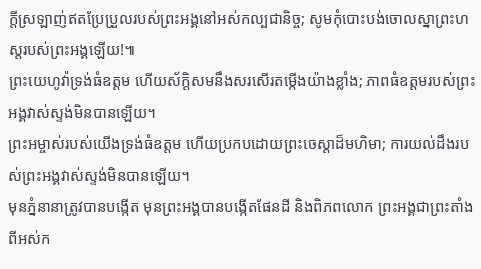ក្ដីស្រឡាញ់ឥតប្រែប្រួលរបស់ព្រះអង្គនៅអស់កល្បជានិច្ច; សូមកុំបោះបង់ចោលស្នាព្រះហស្តរបស់ព្រះអង្គឡើយ!៕
ព្រះយេហូវ៉ាទ្រង់ធំឧត្ដម ហើយស័ក្ដិសមនឹងសរសើរតម្កើងយ៉ាងខ្លាំង; ភាពធំឧត្ដមរបស់ព្រះអង្គវាស់ស្ទង់មិនបានឡើយ។
ព្រះអម្ចាស់របស់យើងទ្រង់ធំឧត្ដម ហើយប្រកបដោយព្រះចេស្ដាដ៏មហិមា; ការយល់ដឹងរបស់ព្រះអង្គវាស់ស្ទង់មិនបានឡើយ។
មុនភ្នំនានាត្រូវបានបង្កើត មុនព្រះអង្គបានបង្កើតផែនដី និងពិភពលោក ព្រះអង្គជាព្រះតាំងពីអស់ក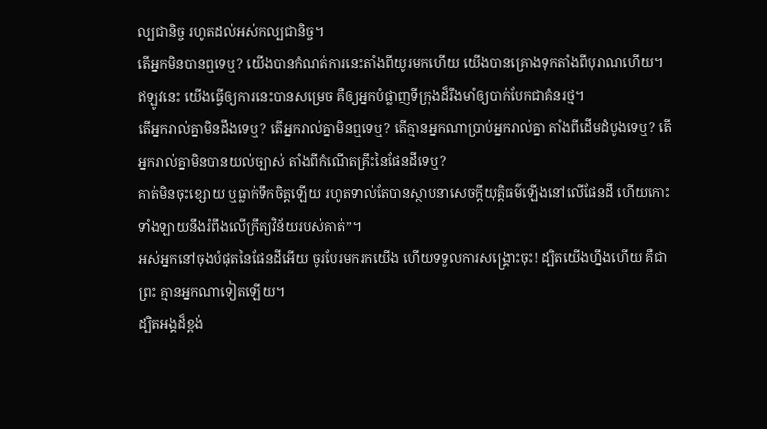ល្បជានិច្ច រហូតដល់អស់កល្បជានិច្ច។
តើអ្នកមិនបានឮទេឬ? យើងបានកំណត់ការនេះតាំងពីយូរមកហើយ យើងបានគ្រោងទុកតាំងពីបុរាណហើយ។ ឥឡូវនេះ យើងធ្វើឲ្យការនេះបានសម្រេច គឺឲ្យអ្នកបំផ្លាញទីក្រុងដ៏រឹងមាំឲ្យបាក់បែកជាគំនរថ្ម។
តើអ្នករាល់គ្នាមិនដឹងទេឬ? តើអ្នករាល់គ្នាមិនឮទេឬ? តើគ្មានអ្នកណាប្រាប់អ្នករាល់គ្នា តាំងពីដើមដំបូងទេឬ? តើអ្នករាល់គ្នាមិនបានយល់ច្បាស់ តាំងពីកំណើតគ្រឹះនៃផែនដីទេឬ?
គាត់មិនចុះខ្សោយ ឬធ្លាក់ទឹកចិត្តឡើយ រហូតទាល់តែបានស្ថាបនាសេចក្ដីយុត្តិធម៌ឡើងនៅលើផែនដី ហើយកោះទាំងឡាយនឹងរំពឹងលើក្រឹត្យវិន័យរបស់គាត់”។
អស់អ្នកនៅចុងបំផុតនៃផែនដីអើយ ចូរបែរមករកយើង ហើយទទួលការសង្គ្រោះចុះ! ដ្បិតយើងហ្នឹងហើយ គឺជាព្រះ គ្មានអ្នកណាទៀតឡើយ។
ដ្បិតអង្គដ៏ខ្ពង់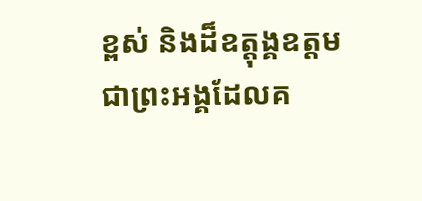ខ្ពស់ និងដ៏ឧត្ដុង្គឧត្ដម ជាព្រះអង្គដែលគ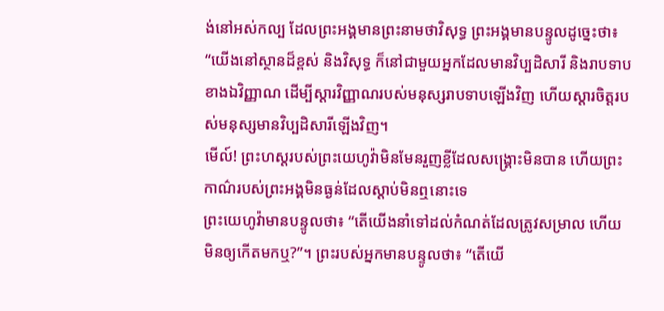ង់នៅអស់កល្ប ដែលព្រះអង្គមានព្រះនាមថាវិសុទ្ធ ព្រះអង្គមានបន្ទូលដូច្នេះថា៖ “យើងនៅស្ថានដ៏ខ្ពស់ និងវិសុទ្ធ ក៏នៅជាមួយអ្នកដែលមានវិប្បដិសារី និងរាបទាបខាងឯវិញ្ញាណ ដើម្បីស្ដារវិញ្ញាណរបស់មនុស្សរាបទាបឡើងវិញ ហើយស្ដារចិត្តរបស់មនុស្សមានវិប្បដិសារីឡើងវិញ។
មើល៍! ព្រះហស្តរបស់ព្រះយេហូវ៉ាមិនមែនរួញខ្លីដែលសង្គ្រោះមិនបាន ហើយព្រះកាណ៌របស់ព្រះអង្គមិនធ្ងន់ដែលស្ដាប់មិនឮនោះទេ
ព្រះយេហូវ៉ាមានបន្ទូលថា៖ “តើយើងនាំទៅដល់កំណត់ដែលត្រូវសម្រាល ហើយមិនឲ្យកើតមកឬ?”។ ព្រះរបស់អ្នកមានបន្ទូលថា៖ “តើយើ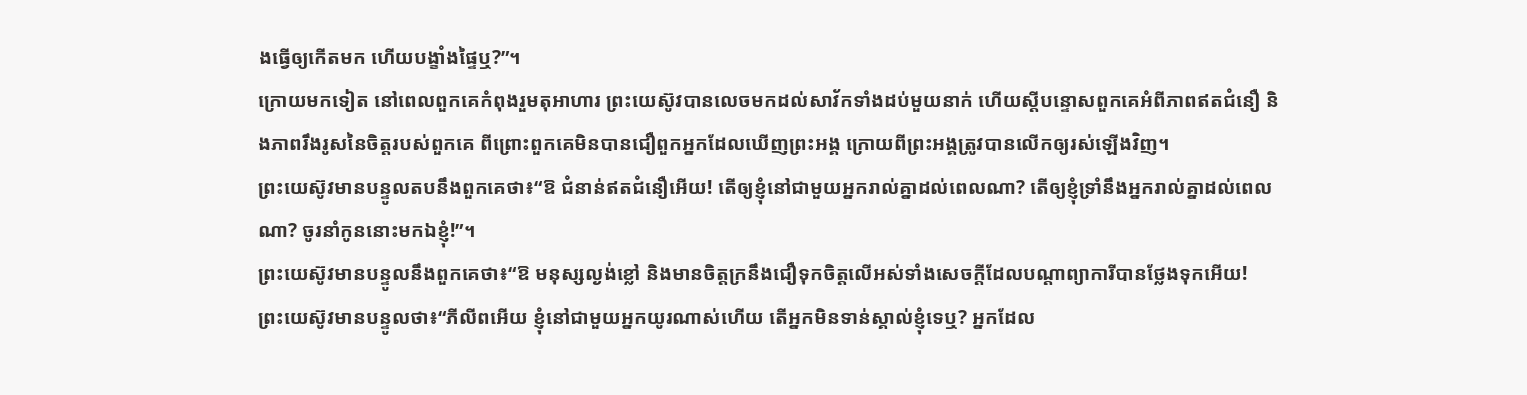ងធ្វើឲ្យកើតមក ហើយបង្ខាំងផ្ទៃឬ?”។
ក្រោយមកទៀត នៅពេលពួកគេកំពុងរួមតុអាហារ ព្រះយេស៊ូវបានលេចមកដល់សាវ័កទាំងដប់មួយនាក់ ហើយស្ដីបន្ទោសពួកគេអំពីភាពឥតជំនឿ និងភាពរឹងរូសនៃចិត្តរបស់ពួកគេ ពីព្រោះពួកគេមិនបានជឿពួកអ្នកដែលឃើញព្រះអង្គ ក្រោយពីព្រះអង្គត្រូវបានលើកឲ្យរស់ឡើងវិញ។
ព្រះយេស៊ូវមានបន្ទូលតបនឹងពួកគេថា៖“ឱ ជំនាន់ឥតជំនឿអើយ! តើឲ្យខ្ញុំនៅជាមួយអ្នករាល់គ្នាដល់ពេលណា? តើឲ្យខ្ញុំទ្រាំនឹងអ្នករាល់គ្នាដល់ពេលណា? ចូរនាំកូននោះមកឯខ្ញុំ!”។
ព្រះយេស៊ូវមានបន្ទូលនឹងពួកគេថា៖“ឱ មនុស្សល្ងង់ខ្លៅ និងមានចិត្តក្រនឹងជឿទុកចិត្តលើអស់ទាំងសេចក្ដីដែលបណ្ដាព្យាការីបានថ្លែងទុកអើយ!
ព្រះយេស៊ូវមានបន្ទូលថា៖“ភីលីពអើយ ខ្ញុំនៅជាមួយអ្នកយូរណាស់ហើយ តើអ្នកមិនទាន់ស្គាល់ខ្ញុំទេឬ? អ្នកដែល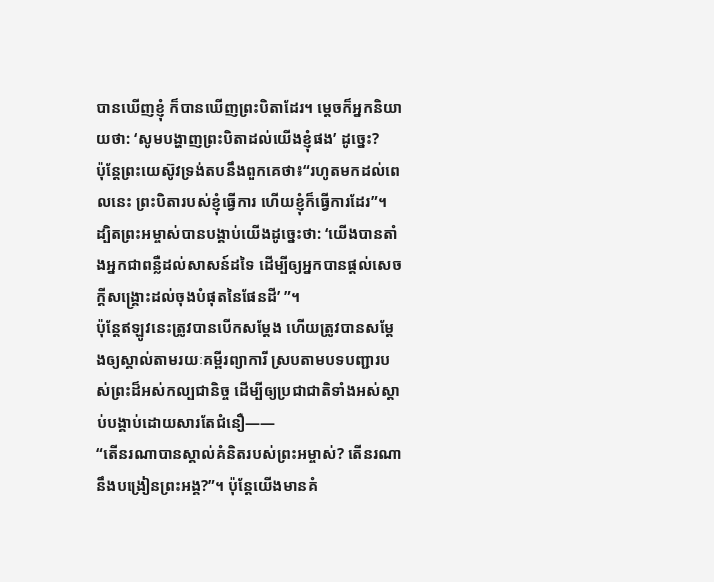បានឃើញខ្ញុំ ក៏បានឃើញព្រះបិតាដែរ។ ម្ដេចក៏អ្នកនិយាយថា: ‘សូមបង្ហាញព្រះបិតាដល់យើងខ្ញុំផង’ ដូច្នេះ?
ប៉ុន្តែព្រះយេស៊ូវទ្រង់តបនឹងពួកគេថា៖“រហូតមកដល់ពេលនេះ ព្រះបិតារបស់ខ្ញុំធ្វើការ ហើយខ្ញុំក៏ធ្វើការដែរ”។
ដ្បិតព្រះអម្ចាស់បានបង្គាប់យើងដូច្នេះថា: ‘យើងបានតាំងអ្នកជាពន្លឺដល់សាសន៍ដទៃ ដើម្បីឲ្យអ្នកបានផ្ដល់សេចក្ដីសង្គ្រោះដល់ចុងបំផុតនៃផែនដី’ ”។
ប៉ុន្តែឥឡូវនេះត្រូវបានបើកសម្ដែង ហើយត្រូវបានសម្ដែងឲ្យស្គាល់តាមរយៈគម្ពីរព្យាការី ស្របតាមបទបញ្ជារបស់ព្រះដ៏អស់កល្បជានិច្ច ដើម្បីឲ្យប្រជាជាតិទាំងអស់ស្ដាប់បង្គាប់ដោយសារតែជំនឿ——
“តើនរណាបានស្គាល់គំនិតរបស់ព្រះអម្ចាស់? តើនរណានឹងបង្រៀនព្រះអង្គ?”។ ប៉ុន្តែយើងមានគំ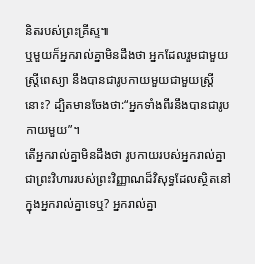និតរបស់ព្រះគ្រីស្ទ៕
ឬមួយក៏អ្នករាល់គ្នាមិនដឹងថា អ្នកដែលរួមជាមួយស្ត្រីពេស្យា នឹងបានជារូបកាយមួយជាមួយស្ត្រីនោះ? ដ្បិតមានចែងថា:“អ្នកទាំងពីរនឹងបានជារូបកាយមួយ”។
តើអ្នករាល់គ្នាមិនដឹងថា រូបកាយរបស់អ្នករាល់គ្នាជាព្រះវិហាររបស់ព្រះវិញ្ញាណដ៏វិសុទ្ធដែលស្ថិតនៅក្នុងអ្នករាល់គ្នាទេឬ? អ្នករាល់គ្នា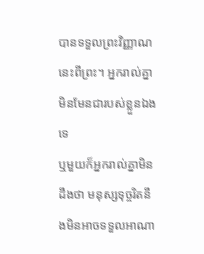បានទទួលព្រះវិញ្ញាណនេះពីព្រះ។ អ្នករាល់គ្នាមិនមែនជារបស់ខ្លួនឯងទេ
ឬមួយក៏អ្នករាល់គ្នាមិនដឹងថា មនុស្សទុច្ចរិតនឹងមិនអាចទទួលអាណា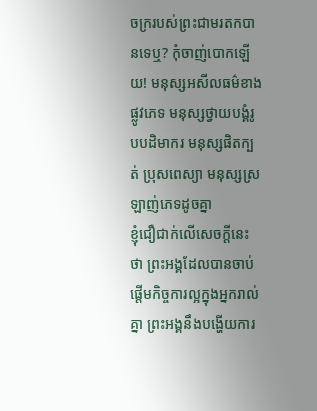ចក្ររបស់ព្រះជាមរតកបានទេឬ? កុំចាញ់បោកឡើយ! មនុស្សអសីលធម៌ខាងផ្លូវភេទ មនុស្សថ្វាយបង្គំរូបបដិមាករ មនុស្សផិតក្បត់ ប្រុសពេស្យា មនុស្សស្រឡាញ់ភេទដូចគ្នា
ខ្ញុំជឿជាក់លើសេចក្ដីនេះថា ព្រះអង្គដែលបានចាប់ផ្ដើមកិច្ចការល្អក្នុងអ្នករាល់គ្នា ព្រះអង្គនឹងបង្ហើយការ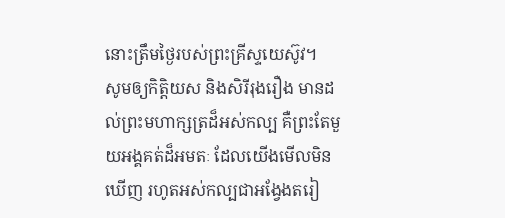នោះត្រឹមថ្ងៃរបស់ព្រះគ្រីស្ទយេស៊ូវ។
សូមឲ្យកិត្តិយស និងសិរីរុងរឿង មានដល់ព្រះមហាក្សត្រដ៏អស់កល្ប គឺព្រះតែមួយអង្គគត់ដ៏អមតៈ ដែលយើងមើលមិនឃើញ រហូតអស់កល្បជាអង្វែងតរៀ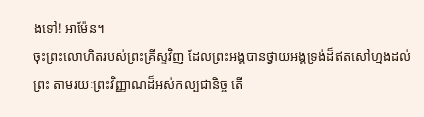ងទៅ! អាម៉ែន។
ចុះព្រះលោហិតរបស់ព្រះគ្រីស្ទវិញ ដែលព្រះអង្គបានថ្វាយអង្គទ្រង់ដ៏ឥតសៅហ្មងដល់ព្រះ តាមរយៈព្រះវិញ្ញាណដ៏អស់កល្បជានិច្ច តើ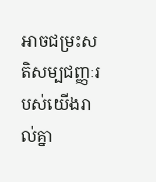អាចជម្រះសតិសម្បជញ្ញៈរបស់យើងរាល់គ្នា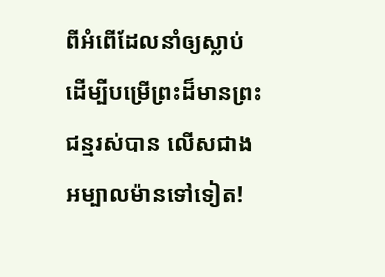ពីអំពើដែលនាំឲ្យស្លាប់ ដើម្បីបម្រើព្រះដ៏មានព្រះជន្មរស់បាន លើសជាងអម្បាលម៉ានទៅទៀត!